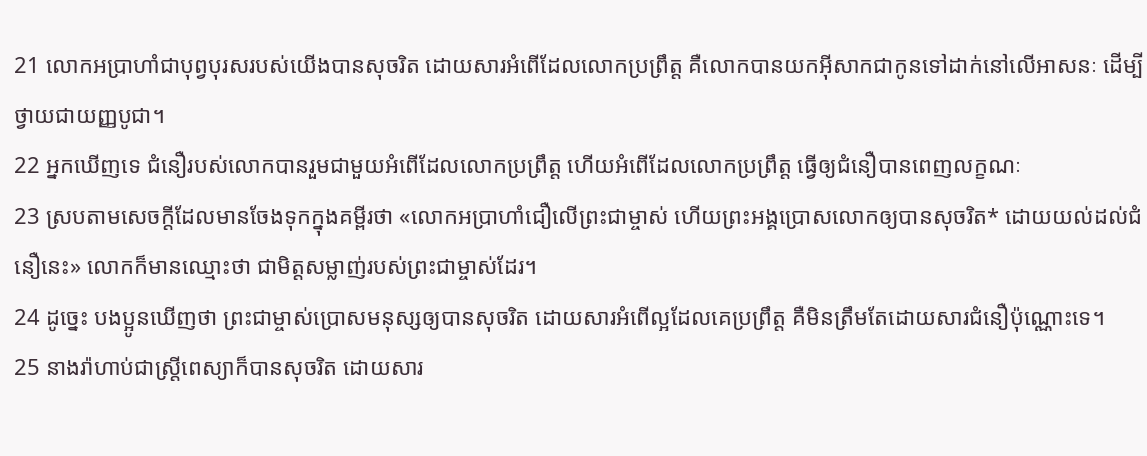21 លោកអប្រាហាំជាបុព្វបុរសរបស់យើងបានសុចរិត ដោយសារអំពើដែលលោកប្រព្រឹត្ត គឺលោកបានយកអ៊ីសាកជាកូនទៅដាក់នៅលើអាសនៈ ដើម្បីថ្វាយជាយញ្ញបូជា។
22 អ្នកឃើញទេ ជំនឿរបស់លោកបានរួមជាមួយអំពើដែលលោកប្រព្រឹត្ត ហើយអំពើដែលលោកប្រព្រឹត្ត ធ្វើឲ្យជំនឿបានពេញលក្ខណៈ
23 ស្របតាមសេចក្ដីដែលមានចែងទុកក្នុងគម្ពីរថា «លោកអប្រាហាំជឿលើព្រះជាម្ចាស់ ហើយព្រះអង្គប្រោសលោកឲ្យបានសុចរិត* ដោយយល់ដល់ជំនឿនេះ» លោកក៏មានឈ្មោះថា ជាមិត្តសម្លាញ់របស់ព្រះជាម្ចាស់ដែរ។
24 ដូច្នេះ បងប្អូនឃើញថា ព្រះជាម្ចាស់ប្រោសមនុស្សឲ្យបានសុចរិត ដោយសារអំពើល្អដែលគេប្រព្រឹត្ត គឺមិនត្រឹមតែដោយសារជំនឿប៉ុណ្ណោះទេ។
25 នាងរ៉ាហាប់ជាស្ត្រីពេស្យាក៏បានសុចរិត ដោយសារ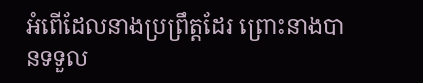អំពើដែលនាងប្រព្រឹត្តដែរ ព្រោះនាងបានទទួល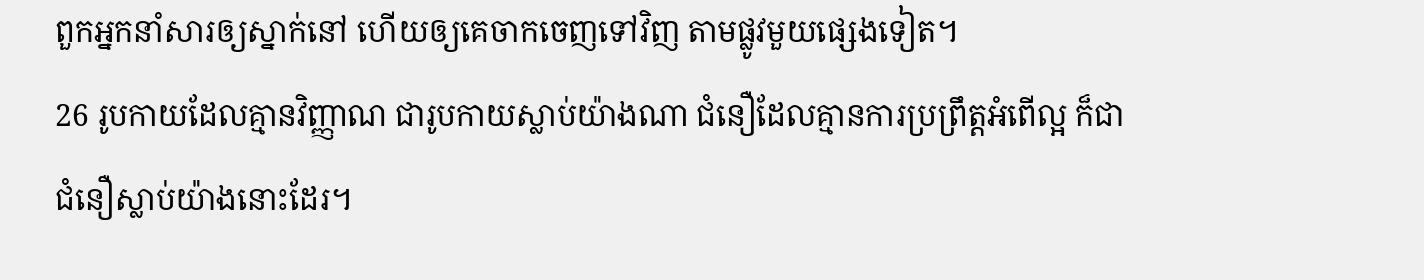ពួកអ្នកនាំសារឲ្យស្នាក់នៅ ហើយឲ្យគេចាកចេញទៅវិញ តាមផ្លូវមួយផ្សេងទៀត។
26 រូបកាយដែលគ្មានវិញ្ញាណ ជារូបកាយស្លាប់យ៉ាងណា ជំនឿដែលគ្មានការប្រព្រឹត្តអំពើល្អ ក៏ជាជំនឿស្លាប់យ៉ាងនោះដែរ។